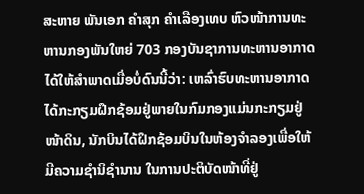ສະຫາຍ ພັນເອກ ຄຳສຸກ ຄຳເລືອງເທບ ຫົວໜ້າການທະຫານກອງພັນໃຫຍ່ 703 ກອງບັນຊາການທະຫານອາກາດ ໄດ້ໃຫ້ສໍາພາດເມື່ອບໍ່ດົນນີ້ວ່າ: ເຫລົ່າຮົບທະຫານອາກາດ ໄດ້ກະກຽມຝຶກຊ້ອມຢູ່ພາຍໃນກົມກອງແມ່ນກະກຽມຢູ່ໜ້າດິນ, ນັກບິນໄດ້ຝຶກຊ້ອມບິນໃນຫ້ອງຈຳລອງເພື່ອໃຫ້ມີຄວາມຊຳນິຊຳນານ ໃນການປະຕິບັດໜ້າທີ່ຢູ່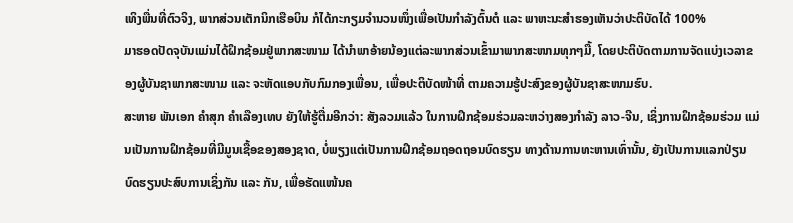ເທິງພື່ນທີ່ຕົວຈິງ, ພາກສ່ວນເຕັກນິກເຮືອບິນ ກໍໄດ້ກະກຽມຈຳນວນໜຶ່ງເພື່ອເປັນກຳລັງຕົ້ນຕໍ ແລະ ພາຫະນະສຳຮອງເຫັນວ່າປະຕິບັດໄດ້ 100%
ມາຮອດປັດຈຸບັນແມ່ນໄດ້ຝຶກຊ້ອມຢູ່ພາກສະໜາມ ໄດ້ນຳພາອ້າຍນ້ອງແຕ່ລະພາກສ່ວນເຂົ້າມາພາກສະໜາມທຸກໆມື້, ໂດຍປະຕິບັດຕາມການຈັດແບ່ງເວລາຂອງຜູ້ບັນຊາພາກສະໜາມ ແລະ ຈະຫັດແອບກັບກົມກອງເພື່ອນ, ເພື່ອປະຕິບັດໜ້າທີ່ ຕາມຄວາມຮູ້ປະສົງຂອງຜູ້ບັນຊາສະໜາມຮົບ.
ສະຫາຍ ພັນເອກ ຄຳສຸກ ຄຳເລືອງເທບ ຍັງໃຫ້ຮູ້ຕື່ມອີກວ່າ: ສັງລວມແລ້ວ ໃນການຝຶກຊ້ອມຮ່ວມລະຫວ່າງສອງກຳລັງ ລາວ-ຈີນ, ເຊິ່ງການຝຶກຊ້ອມຮ່ວມ ແມ່ນເປັນການຝຶກຊ້ອມທີ່ມີມູນເຊື້ອຂອງສອງຊາດ, ບໍ່ພຽງແຕ່ເປັນການຝຶກຊ້ອມຖອດຖອນບົດຮຽນ ທາງດ້ານການທະຫານເທົ່ານັ້ນ, ຍັງເປັນການແລກປ່ຽນບົດຮຽນປະສົບການເຊິ່ງກັນ ແລະ ກັນ, ເພື່ອຮັດແໜ້ນຄ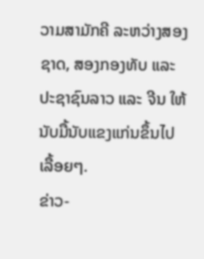ວາມສາມັກຄີ ລະຫວ່າງສອງຊາດ, ສອງກອງທັບ ແລະ ປະຊາຊົນລາວ ແລະ ຈີນ ໃຫ້ນັບມື້ນັບແຂງແກ່ນຂຶ້ນໄປເລື້ອຍໆ.
ຂ່າວ-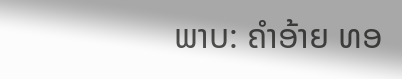ພາບ: ຄຳອ້າຍ ທອ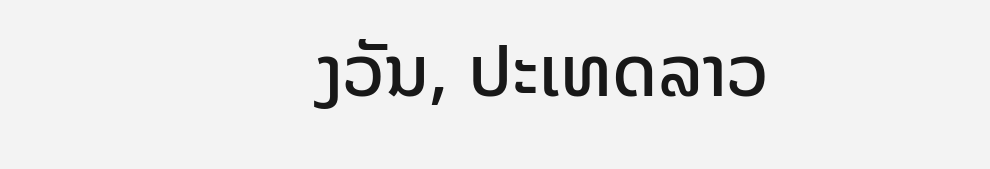ງວັນ, ປະເທດລາວ